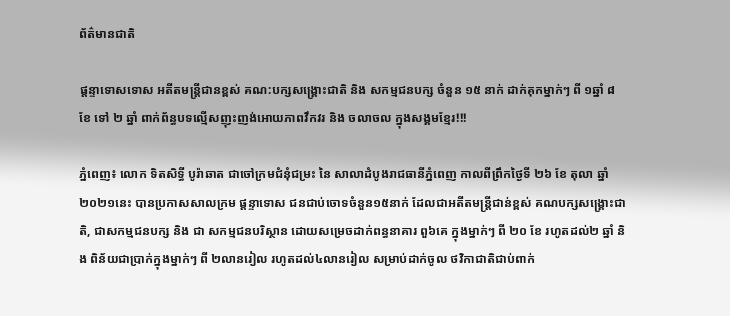ព័ត៌មានជាតិ

ផ្តន្ទាទោសទោស អតីតមន្រ្តីជានខ្ពស់ គណ:បក្សសង្រ្គោះជាតិ និង សកម្មជនបក្ស ចំនួន ១៥ នាក់ ដាក់គុកម្នាក់ៗ ពី ១ឆ្នាំ ៨ ខែ ទៅ ២ ឆ្នាំ ពាក់ព័ន្ធបទល្មើសញុះញង់អោយភាពវឹកវរ និង ចលាចល ក្នុងសង្គមខ្មែរ!!!

ភ្នំពេញ៖ លោក ទិតសិទ្ធី បូរ៉ាឆាត ជាចៅក្រមជំនុំជម្រះ នៃ សាលាដំបូងរាជធានីភ្នំពេញ កាលពីព្រឹកថ្ងៃទី ២៦ ខែ តុលា ឆ្នាំ ២០២១នេះ បានប្រកាសសាលក្រម ផ្តន្ទាទោស ជនជាប់ចោទចំនួន១៥នាក់ ដែលជាអតីតមន្រ្តីជាន់ខ្ពស់ គណបក្សសង្គ្រោះជាតិ, ជាសកម្មជនបក្ស និង ជា សកម្មជនបរិស្ថាន ដោយសម្រេចដាក់ពន្ធនាគារ ពួ៦គេ ក្នុងម្នាក់ៗ ពី ២០ ខែ រហូតដល់២ ឆ្នាំ និង ពិន័យជាប្រាក់ក្នុងម្នាក់ៗ ពី ២លានរៀល រហូតដល់៤លានរៀល សម្រាប់ដាក់ចូល ថវិកាជាតិជាប់ពាក់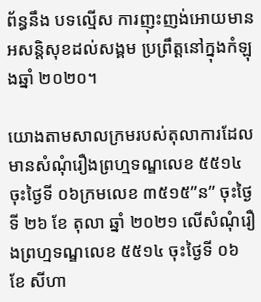ព័ន្ធនឹង បទល្មើស ការញុះញង់អោយមានអសន្តិសុខដល់សង្គម ប្រព្រឹត្តនៅក្នុងកំឡុងឆ្នាំ ២០២០។

យោងតាមសាលក្រមរបស់តុលាការដែលមានសំណុំរឿងព្រហ្មទណ្ឌលេខ ៥៥១៤ ចុះថ្ងៃទី ០៦ក្រមលេខ ៣៥១៥”ន” ចុះថ្ងៃទី ២៦ ខែ តុលា ឆ្នាំ ២០២១ លើសំណុំរឿងព្រហ្មទណ្ឌលេខ ៥៥១៤ ចុះថ្ងៃទី ០៦ ខែ សីហា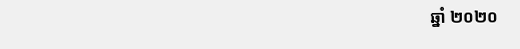ឆ្នាំ ២០២០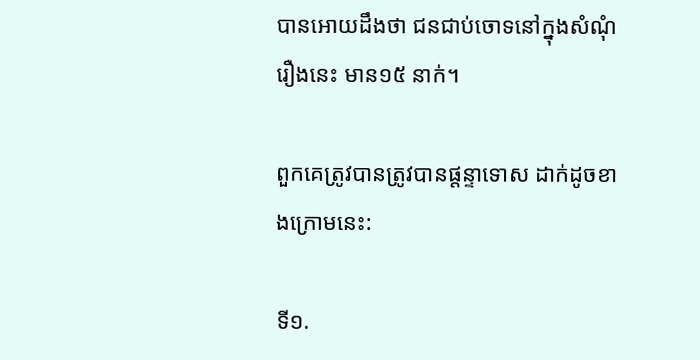បានអោយដឹងថា ជនជាប់ចោទនៅក្នុងសំណុំរឿងនេះ មាន១៥ នាក់។

ពួកគេត្រូវបានត្រូវបានផ្តន្ទាទោស ដាក់ដូចខាងក្រោមនេះ:

ទី១.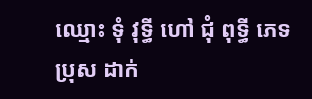ឈ្មោះ ទុំ វុទ្ធី ហៅ ជុំ ពុទ្ធី ភេទប្រុស ដាក់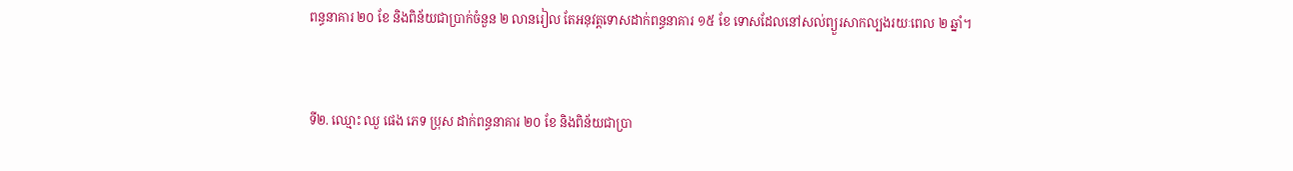ពន្ធនាគារ ២០ ខែ និងពិន័យជាប្រាក់ចំនួន ២ លានរៀល តែអនុវត្តទោសដាក់ពន្ធនាគារ ១៥ ខែ ទោសដែលនៅសល់ព្យួរសាកល្បងរយៈពេល ២ ឆ្នាំ។


ទី២. ឈ្មោះ ឈួ ផេង ភេទ ប្រុស ដាក់ពន្ធនាគារ ២០ ខែ និងពិន័យជាប្រា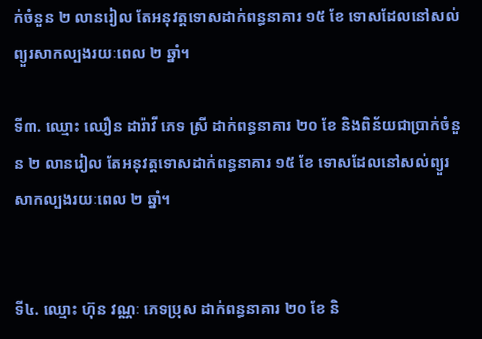ក់ចំនួន ២ លានរៀល តែអនុវត្តទោសដាក់ពន្ធនាគារ ១៥ ខែ ទោសដែលនៅសល់ព្យួរសាកល្បងរយៈពេល ២ ឆ្នាំ។

ទី៣. ឈ្មោះ ឈឿន ដារ៉ាវី ភេទ ស្រី ដាក់ពន្ធនាគារ ២០ ខែ និងពិន័យជាប្រាក់ចំនួន ២ លានរៀល តែអនុវត្តទោសដាក់ពន្ធនាគារ ១៥ ខែ ទោសដែលនៅសល់ព្យួរសាកល្បងរយៈពេល ២ ឆ្នាំ។


ទី៤. ឈ្មោះ ហ៊ុន វណ្ណៈ ភេទប្រុស ដាក់ពន្ធនាគារ ២០ ខែ និ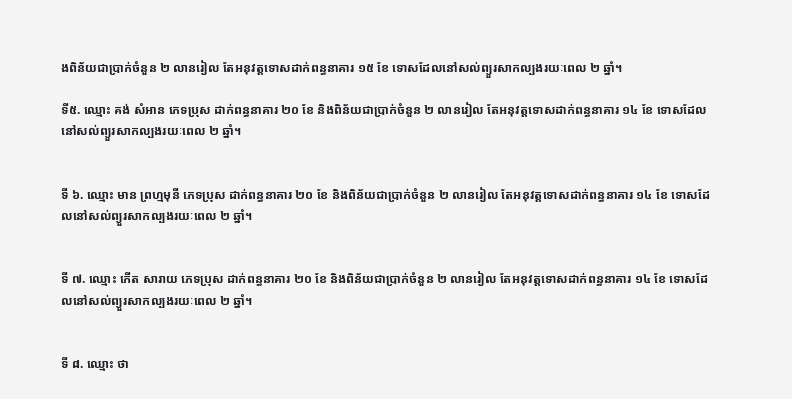ងពិន័យជាប្រាក់ចំនួន ២ លានរៀល តែអនុវត្តទោសដាក់ពន្ធនាគារ ១៥ ខែ ទោសដែលនៅសល់ព្យួរសាកល្បងរយៈពេល ២ ឆ្នាំ។

ទី៥. ឈ្មោះ គង់ សំអាន ភេទប្រុស ដាក់ពន្ធនាគារ ២០ ខែ និងពិន័យជាប្រាក់ចំនួន ២ លានរៀល តែអនុវត្តទោសដាក់ពន្ធនាគារ ១៤ ខែ ទោសដែលនៅសល់ព្យួរសាកល្បងរយៈពេល ២ ឆ្នាំ។


ទី ៦. ឈ្មោះ មាន ព្រហ្មមុនី ភេទប្រុស ដាក់ពន្ធនាគារ ២០ ខែ និងពិន័យជាប្រាក់ចំនួន ២ លានរៀល តែអនុវត្តទោសដាក់ពន្ធនាគារ ១៤ ខែ ទោសដែលនៅសល់ព្យួរសាកល្បងរយៈពេល ២ ឆ្នាំ។


ទី ៧. ឈ្មោះ កើត សារាយ ភេទប្រុស ដាក់ពន្ធនាគារ ២០ ខែ និងពិន័យជាប្រាក់ចំនួន ២ លានរៀល តែអនុវត្តទោសដាក់ពន្ធនាគារ ១៤ ខែ ទោសដែលនៅសល់ព្យួរសាកល្បងរយៈពេល ២ ឆ្នាំ។


ទី ៨. ឈ្មោះ ថា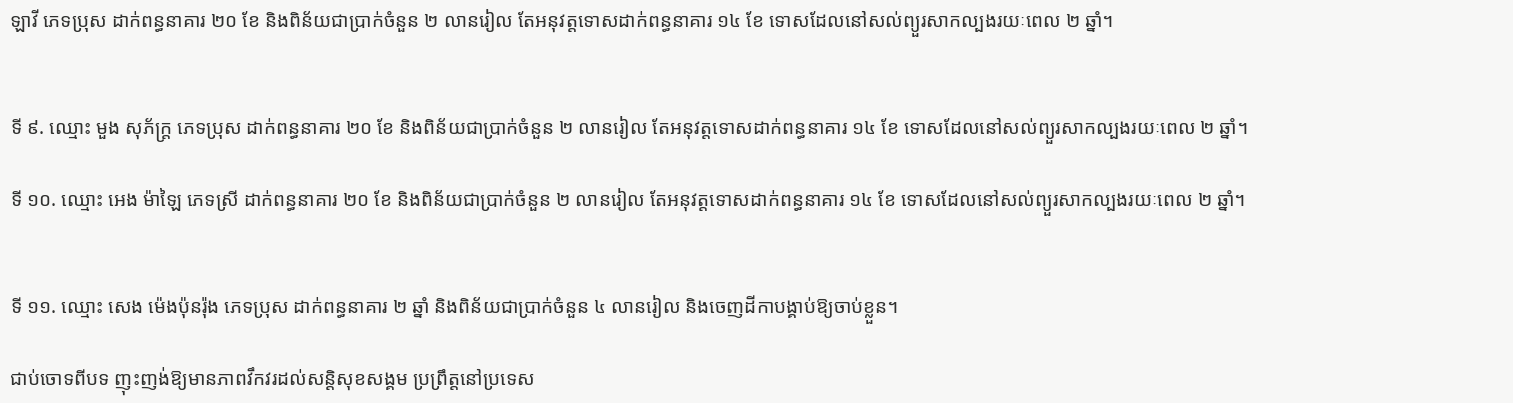ឡាវី ភេទប្រុស ដាក់ពន្ធនាគារ ២០ ខែ និងពិន័យជាប្រាក់ចំនួន ២ លានរៀល តែអនុវត្តទោសដាក់ពន្ធនាគារ ១៤ ខែ ទោសដែលនៅសល់ព្យួរសាកល្បងរយៈពេល ២ ឆ្នាំ។


ទី ៩. ឈ្មោះ មួង សុភ័ក្ត្រ ភេទប្រុស ដាក់ពន្ធនាគារ ២០ ខែ និងពិន័យជាប្រាក់ចំនួន ២ លានរៀល តែអនុវត្តទោសដាក់ពន្ធនាគារ ១៤ ខែ ទោសដែលនៅសល់ព្យួរសាកល្បងរយៈពេល ២ ឆ្នាំ។

ទី ១០. ឈ្មោះ អេង ម៉ាឡៃ ភេទស្រី ដាក់ពន្ធនាគារ ២០ ខែ និងពិន័យជាប្រាក់ចំនួន ២ លានរៀល តែអនុវត្តទោសដាក់ពន្ធនាគារ ១៤ ខែ ទោសដែលនៅសល់ព្យួរសាកល្បងរយៈពេល ២ ឆ្នាំ។


ទី ១១. ឈ្មោះ សេង ម៉េងប៉ុនរ៉ុង ភេទប្រុស ដាក់ពន្ធនាគារ ២ ឆ្នាំ និងពិន័យជាប្រាក់ចំនួន ៤ លានរៀល និងចេញដីកាបង្គាប់ឱ្យចាប់ខ្លួន។

ជាប់ចោទពីបទ ញុះញង់ឱ្យមានភាពវឹកវរដល់សន្ដិសុខសង្គម ប្រព្រឹត្តនៅប្រទេស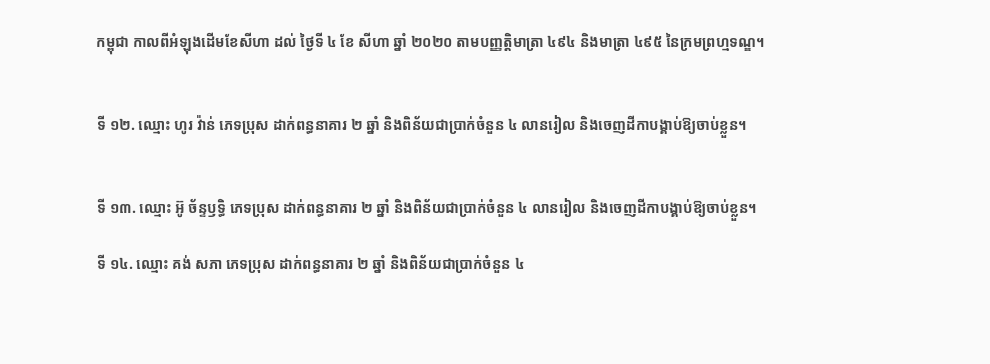កម្ពុជា កាលពីអំឡុងដើមខែសីហា ដល់ ថ្ងៃទី ៤ ខែ សីហា ឆ្នាំ ២០២០ តាមបញ្ញត្តិមាត្រា ៤៩៤ និងមាត្រា ៤៩៥ នៃក្រមព្រហ្មទណ្ឌ។


ទី ១២. ឈ្មោះ ហូរ វ៉ាន់ ភេទប្រុស ដាក់ពន្ធនាគារ ២ ឆ្នាំ និងពិន័យជាប្រាក់ចំនួន ៤ លានរៀល និងចេញដីកាបង្គាប់ឱ្យចាប់ខ្លួន។


ទី ១៣. ឈ្មោះ អ៊ូ ច័ន្ទឫទ្ធិ ភេទប្រុស ដាក់ពន្ធនាគារ ២ ឆ្នាំ និងពិន័យជាប្រាក់ចំនួន ៤ លានរៀល និងចេញដីកាបង្គាប់ឱ្យចាប់ខ្លួន។

ទី ១៤. ឈ្មោះ គង់ សភា ភេទប្រុស ដាក់ពន្ធនាគារ ២ ឆ្នាំ និងពិន័យជាប្រាក់ចំនួន ៤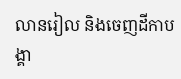លានរៀល និងចេញដីកាបង្គា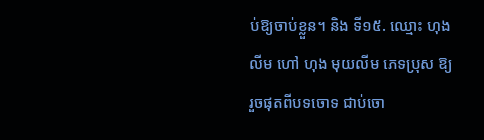ប់ឱ្យចាប់ខ្លួន។ និង ទី១៥. ឈ្មោះ ហុង លីម ហៅ ហុង មុយលីម ភេទប្រុស ឱ្យរួចផុតពីបទចោទ ជាប់ចោ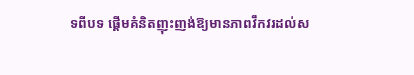ទពីបទ ផ្ដើមគំនិតញុះញង់ឱ្យមានភាពវឹកវរដល់ស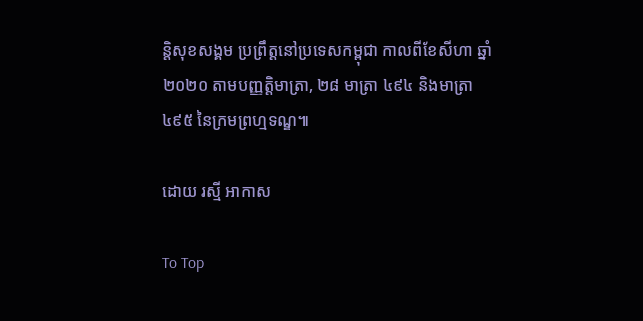ន្ដិសុខសង្គម ប្រព្រឹត្តនៅប្រទេសកម្ពុជា កាលពីខែសីហា ឆ្នាំ ២០២០ តាមបញ្ញត្តិមាត្រា, ២៨ មាត្រា ៤៩៤ និងមាត្រា ៤៩៥ នៃក្រមព្រហ្មទណ្ឌ៕

ដោយ រស្មី អាកាស

To Top